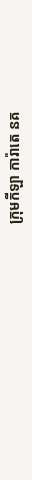ក្រុមកីឡា ការ៉ាតេ នគ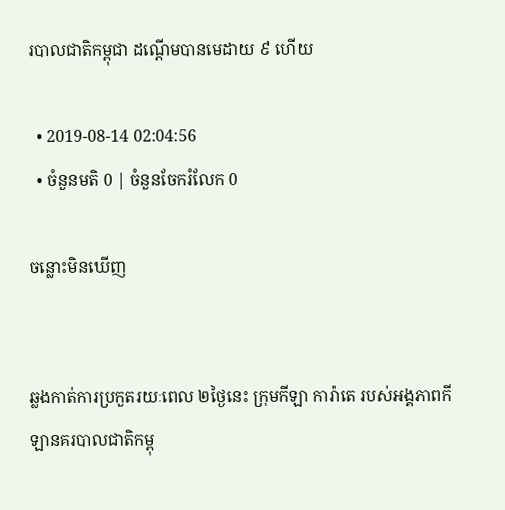របាលជាតិកម្ពុជា ដណ្ដើមបានមេដាយ ៩ ហើយ

  • 2019-08-14 02:04:56
  • ចំនួនមតិ 0 | ចំនួនចែករំលែក 0

ចន្លោះមិនឃើញ


ឆ្លងកាត់ការប្រកួតរយៈពេល ២ថ្ងៃនេះ ក្រុមកីឡា ការ៉ាតេ របស់អង្គភាពកីឡានគរបាលជាតិកម្ពុ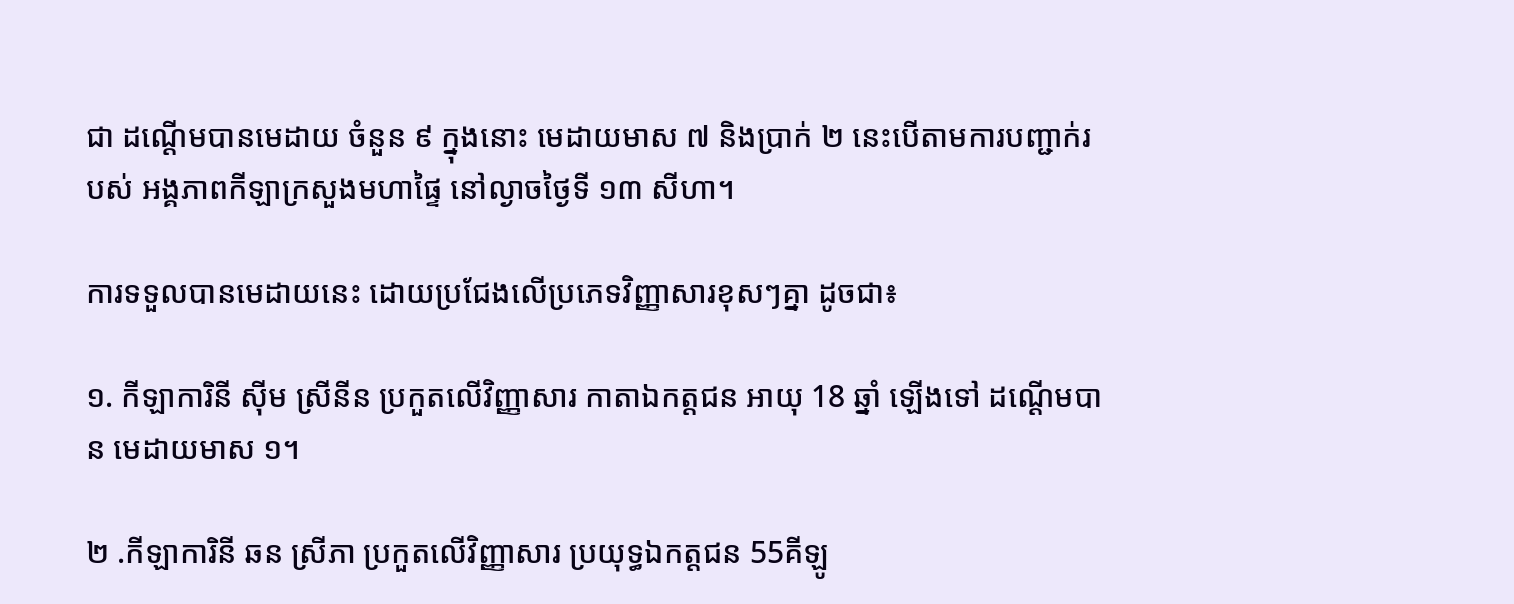ជា ដណ្ដើមបានមេដាយ ចំនួន ៩ ក្នុងនោះ មេដាយមាស ៧ និងប្រាក់ ២ នេះបើតាមការបញ្ជាក់របស់ អង្គភាពកីឡាក្រសួងមហាផ្ទៃ នៅល្ងាចថ្ងៃទី ១៣ សីហា។

ការទទួលបានមេដាយនេះ ដោយប្រជែងលើប្រភេទវិញ្ញាសារខុសៗគ្នា ដូចជា៖

១. កីឡាការិនី សុីម ស្រីនីន ប្រកួតលើវិញ្ញាសារ កាតាឯកត្តជន អាយុ 18 ឆ្នាំ ឡើងទៅ ដណ្ដើមបាន មេដាយមាស ១។

២ .កីឡាការិនី ឆន ស្រីភា ប្រកួតលើវិញ្ញាសារ ប្រយុទ្ធឯកត្តជន 55គីឡូ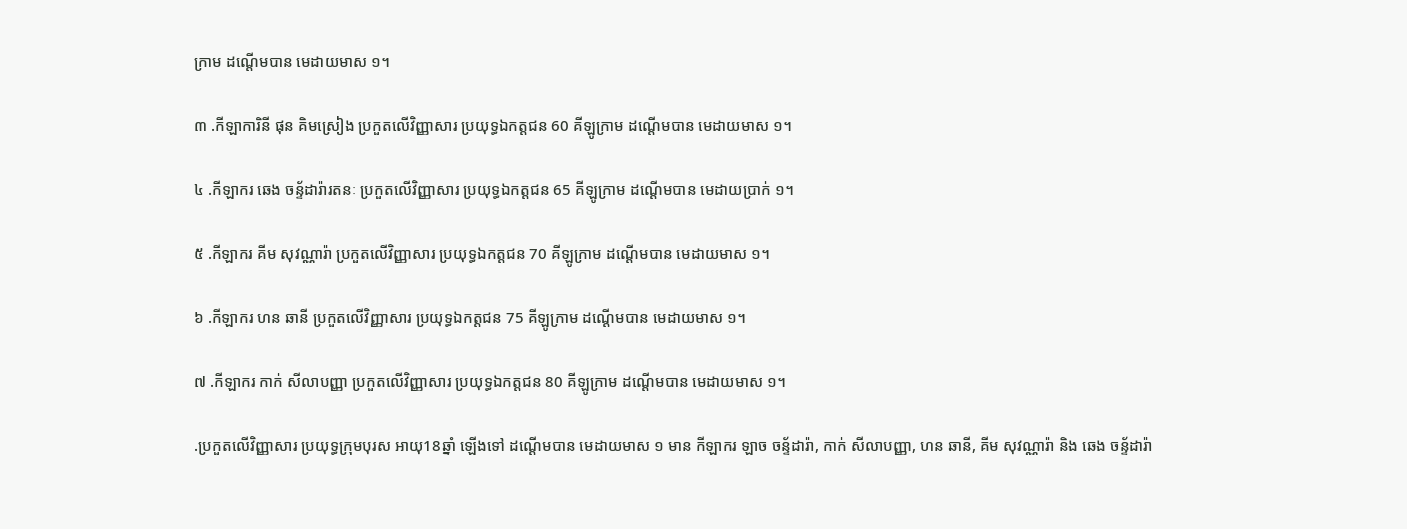ក្រាម ដណ្ដើមបាន មេដាយមាស ១។

៣ .កីឡាការិនី ផុន គិមស្រៀង ប្រកួតលើវិញ្ញាសារ ប្រយុទ្ធឯកត្តជន 60 គីឡូក្រាម ដណ្ដើមបាន មេដាយមាស ១។

៤ .កីឡាករ ឆេង ចន្ទ័ដារ៉ារតនៈ ប្រកួតលើវិញ្ញាសារ ប្រយុទ្ធឯកត្តជន 65 គីឡូក្រាម ដណ្ដើមបាន មេដាយប្រាក់ ១។

៥ .កីឡាករ គីម សុវណ្ណារ៉ា ប្រកួតលើវិញ្ញាសារ ប្រយុទ្ធឯកត្តជន 70 គីឡូក្រាម ដណ្ដើមបាន មេដាយមាស ១។

៦ .កីឡាករ ហន ឆានី ប្រកួតលើវិញ្ញាសារ ប្រយុទ្ធឯកត្តជន 75 គីឡូក្រាម ដណ្ដើមបាន មេដាយមាស ១។

៧ .កីឡាករ កាក់ សីលាបញ្ញា ប្រកួតលើវិញ្ញាសារ ប្រយុទ្ធឯកត្តជន 80 គីឡូក្រាម ដណ្ដើមបាន មេដាយមាស ១។

.ប្រកួតលើវិញ្ញាសារ ប្រយុទ្ធក្រុមបុរស អាយុ18ឆ្នាំ ឡើងទៅ ដណ្ដើមបាន មេដាយមាស ១ មាន កីឡាករ ឡាច ចន្ទ័ដារ៉ា, កាក់ សីលាបញ្ញា, ហន ឆានី, គីម សុវណ្ណារ៉ា និង ឆេង ចន្ទ័ដារ៉ា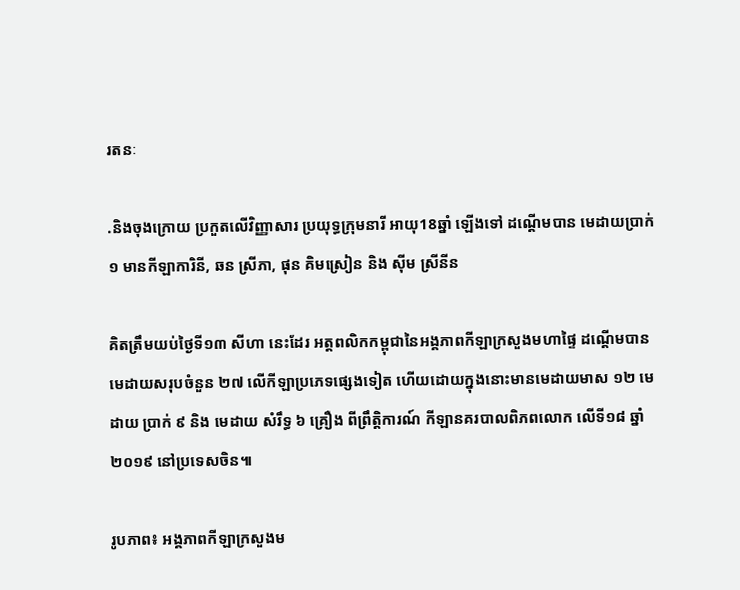រតនៈ

.និងចុងក្រោយ ប្រកួតលើវិញ្ញាសារ ប្រយុទ្ធក្រុមនារី អាយុ18ឆ្នាំ ឡើងទៅ ដណ្ដើមបាន មេដាយប្រាក់ ១ មានកីឡាការិនី, ឆន ស្រីភា, ផុន គិមស្រៀន និង ស៊ីម ស្រីនីន

គិតត្រឹមយប់ថ្ងៃទី១៣ សីហា នេះដែរ អត្តពលិកកម្ពុជានៃអង្គភាពកីឡាក្រសួងមហាផ្ទៃ ដណ្ដើមបានមេដាយសរុបចំនួន ២៧ លើកីឡាប្រភេទផ្សេងទៀត ហើយដោយក្នុងនោះមានមេដាយមាស ១២ មេដាយ ប្រាក់ ៩ និង មេដាយ សំរឹទ្ធ ៦ គ្រឿង ពីព្រឹត្តិការណ៍ កីឡានគរបាលពិភពលោក លើទី១៨ ឆ្នាំ២០១៩ នៅប្រទេសចិន៕

រូបភាព៖ អង្គភាពកីឡាក្រសួងម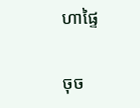ហាផ្ទៃ

ចុច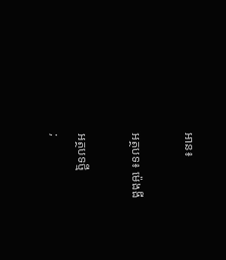អាន៖

អត្ថបទ៖ ម៉េងងី

អត្ថបទថ្មី
;